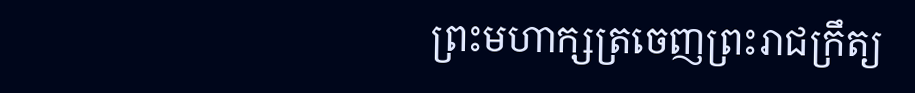ព្រះមហាក្សត្រចេញព្រះរាជក្រឹត្យ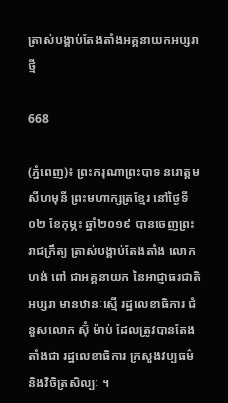ត្រាស់បង្គាប់តែងតាំងអគ្គនាយកអប្សរាថ្មី

668

(ភ្នំពេញ)៖ ព្រះករុណាព្រះបាទ នរោត្តម សីហមុនី ព្រះមហាក្សត្រខ្មែរ នៅថ្ងៃទី០២ ខែកុម្ភះ ឆ្នាំ២០១៩ បានចេញព្រះរាជក្រឹត្យ ត្រាស់បង្គាប់តែងតាំង លោក ហង់ ពៅ ជាអគ្គនាយក នៃអាជ្ញាធរជាតិអប្សរា មានឋានៈស្មើ រដ្ឋលេខាធិការ ជំនួសលោក ស៊ុំ ម៉ាប់ ដែលត្រូវបានតែងតាំងជា រដ្ឋលេខាធិការ ក្រសួងវប្បធម៌ និងវិចិត្រសិល្បៈ ។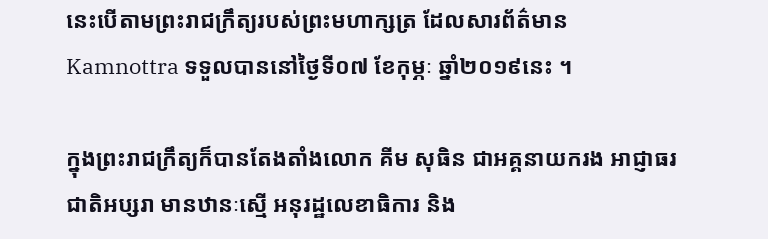នេះបើតាមព្រះរាជក្រឹត្យរបស់ព្រះមហាក្សត្រ ដែលសារព័ត៌មាន Kamnottra ទទួលបាននៅថ្ងៃទី០៧ ខែកុម្ភៈ ឆ្នាំ២០១៩នេះ ។

ក្នុងព្រះរាជក្រឹត្យក៏បានតែងតាំងលោក គីម សុធិន ជាអគ្គនាយករង អាជ្ញាធរជាតិអប្សរា មានឋានៈស្មើ អនុរដ្ឋលេខាធិការ និង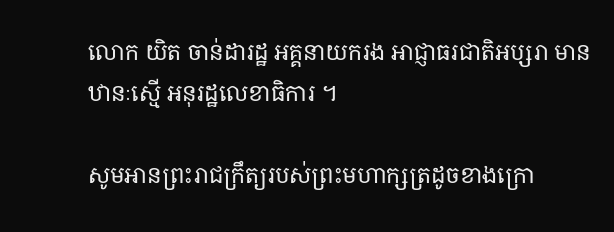លោក យិត ចាន់ដារដ្ឋ អគ្គនាយករង អាជ្ញាធរជាតិអប្សរា មានឋានៈស្មើ អនុរដ្ឋលេខាធិការ ។

សូមអានព្រះរាជក្រឹត្យរបស់ព្រះមហាក្សត្រដូចខាងក្រោ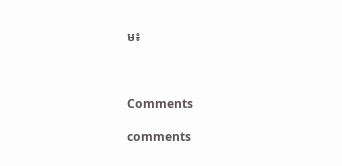ម៖



Comments

comments